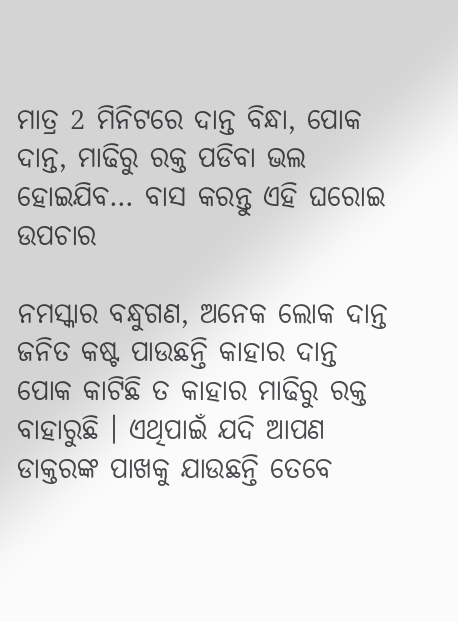ମାତ୍ର 2 ମିନିଟରେ ଦାନ୍ତ ବିନ୍ଧା, ପୋକ ଦାନ୍ତ, ମାଢିରୁ ରକ୍ତ ପଡିବା ଭଲ ହୋଇଯିବ… ବାସ କରନ୍ତୁ ଏହି ଘରୋଇ ଉପଚାର

ନମସ୍କାର ବନ୍ଧୁଗଣ, ଅନେକ ଲୋକ ଦାନ୍ତ ଜନିତ କଷ୍ଟ ପାଉଛନ୍ତି କାହାର ଦାନ୍ତ ପୋକ କାଟିଛି ତ କାହାର ମାଢିରୁ ରକ୍ତ ବାହାରୁଛି । ଏଥିପାଇଁ ଯଦି ଆପଣ ଡାକ୍ତରଙ୍କ ପାଖକୁ ଯାଉଛନ୍ତି ତେବେ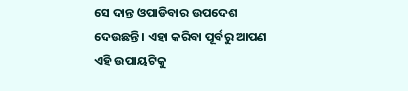ସେ ଦାନ୍ତ ଓପାଡିବାର ଉପଦେଶ ଦେଉଛନ୍ତି । ଏହା କରିବା ପୂର୍ବରୁ ଆପଣ ଏହି ଉପାୟଟିକୁ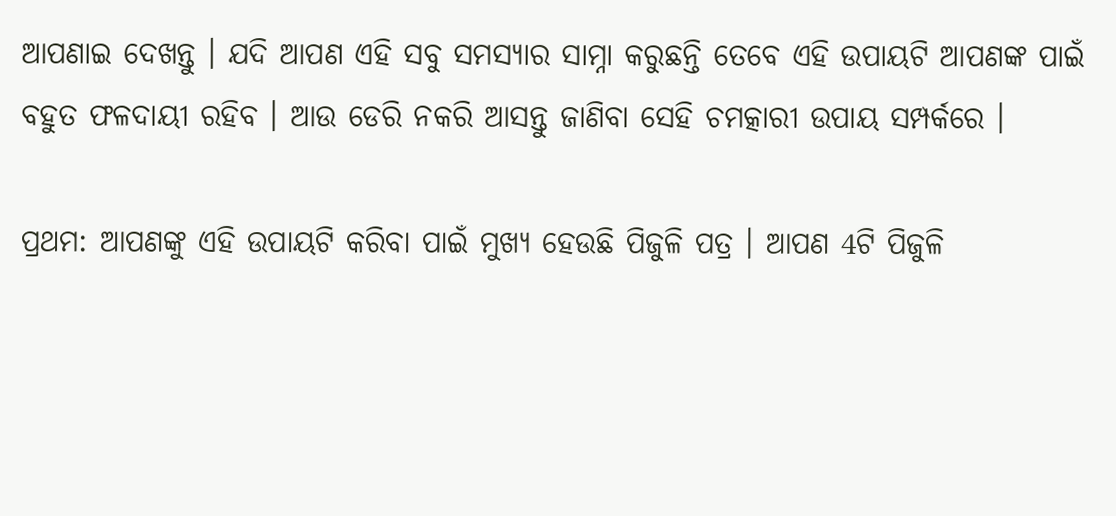ଆପଣାଇ ଦେଖନ୍ତୁ । ଯଦି ଆପଣ ଏହି ସବୁ ସମସ୍ୟାର ସାମ୍ନା କରୁଛନ୍ତି ତେବେ ଏହି ଉପାୟଟି ଆପଣଙ୍କ ପାଇଁ ବହୁତ ଫଳଦାୟୀ ରହିବ । ଆଉ ଡେରି ନକରି ଆସନ୍ତୁ ଜାଣିବା ସେହି ଚମତ୍କାରୀ ଉପାୟ ସମ୍ପର୍କରେ ।

ପ୍ରଥମ: ଆପଣଙ୍କୁ ଏହି ଉପାୟଟି କରିବା ପାଇଁ ମୁଖ୍ୟ ହେଉଛି ପିଜୁଳି ପତ୍ର । ଆପଣ 4ଟି ପିଜୁଳି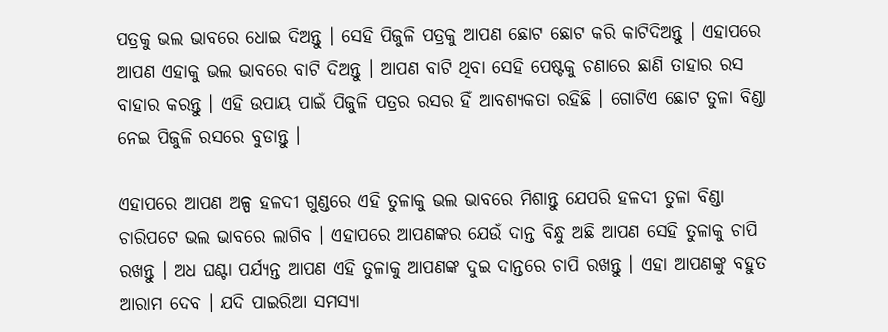ପତ୍ରକୁ ଭଲ ଭାବରେ ଧୋଇ ଦିଅନ୍ତୁ । ସେହି ପିଜୁଳି ପତ୍ରକୁ ଆପଣ ଛୋଟ ଛୋଟ କରି କାଟିଦିଅନ୍ତୁ । ଏହାପରେ ଆପଣ ଏହାକୁ ଭଲ ଭାବରେ ବାଟି ଦିଅନ୍ତୁ । ଆପଣ ବାଟି ଥିବା ସେହି ପେଷ୍ଟକୁ ଚଣାରେ ଛାଣି ତାହାର ରସ ବାହାର କରନ୍ତୁ । ଏହି ଉପାୟ ପାଇଁ ପିଜୁଳି ପତ୍ରର ରସର ହିଁ ଆବଶ୍ୟକତା ରହିଛି । ଗୋଟିଏ ଛୋଟ ତୁଳା ବିଣ୍ଡା ନେଇ ପିଜୁଳି ରସରେ ବୁଡାନ୍ତୁ ।

ଏହାପରେ ଆପଣ ଅଳ୍ପ ହଳଦୀ ଗୁଣ୍ଡରେ ଏହି ତୁଳାକୁ ଭଲ ଭାବରେ ମିଶାନ୍ତୁ ଯେପରି ହଳଦୀ ତୁଳା ବିଣ୍ଡା ଚାରିପଟେ ଭଲ ଭାବରେ ଲାଗିବ । ଏହାପରେ ଆପଣଙ୍କର ଯେଉଁ ଦାନ୍ତ ବିନ୍ଧୁ ଅଛି ଆପଣ ସେହି ତୁଳାକୁ ଚାପି ରଖନ୍ତୁ । ଅଧ ଘଣ୍ଟା ପର୍ଯ୍ୟନ୍ତ ଆପଣ ଏହି ତୁଳାକୁ ଆପଣଙ୍କ ଦୁଇ ଦାନ୍ତରେ ଚାପି ରଖନ୍ତୁ । ଏହା ଆପଣଙ୍କୁ ବହୁତ ଆରାମ ଦେବ । ଯଦି ପାଇରିଆ ସମସ୍ୟା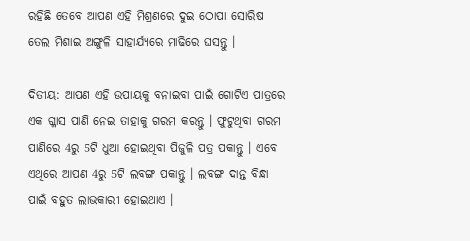ରହିଛି ତେବେ ଆପଣ ଏହି ମିଶ୍ରଣରେ ଦୁଇ ଠୋପା ସୋରିଷ ତେଲ ମିଶାଇ ଅଙ୍ଗୁଳି ସାହାର୍ଯ୍ୟରେ ମାଢିରେ ଘସନ୍ତୁ ।

ଦିତୀୟ: ଆପଣ ଏହି ଉପାୟକୁ ବନାଇବା ପାଇଁ ଗୋଟିଏ ପାତ୍ରରେ ଏକ ଗ୍ଳାସ ପାଣି ନେଇ ତାହାକୁ ଗରମ କରନ୍ତୁ । ଫୁଟୁଥିବା ଗରମ ପାଣିରେ 4ରୁ 5ଟି ଧୁଆ ହୋଇଥିବା ପିଜୁଳି ପତ୍ର ପକାନ୍ତୁ । ଏବେ ଏଥିରେ ଆପଣ 4ରୁ 5ଟି ଲବଙ୍ଗ ପକାନ୍ତୁ । ଲବଙ୍ଗ ଦାନ୍ତ ବିନ୍ଧା ପାଇଁ ବହୁତ ଲାଭକାରୀ ହୋଇଥାଏ ।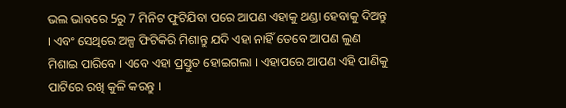ଭଲ ଭାବରେ 5ରୁ 7 ମିନିଟ ଫୁଟିଯିବା ପରେ ଆପଣ ଏହାକୁ ଥଣ୍ଡା ହେବାକୁ ଦିଅନ୍ତୁ । ଏବଂ ସେଥିରେ ଅଳ୍ପ ଫିଟିକିରି ମିଶାନ୍ତୁ ଯଦି ଏହା ନାହିଁ ତେବେ ଆପଣ ଲୁଣ ମିଶାଇ ପାରିବେ । ଏବେ ଏହା ପ୍ରସ୍ତୁତ ହୋଇଗଲା । ଏହାପରେ ଆପଣ ଏହି ପାଣିକୁ ପାଟିରେ ରଖି କୁଳି କରନ୍ତୁ ।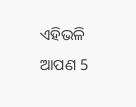ଏହିଭଳି ଆପଣ 5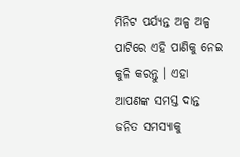ମିନିଟ ପର୍ଯ୍ୟନ୍ତ ଅଳ୍ପ ଅଳ୍ପ ପାଟିରେ ଏହି ପାଣିକୁ ନେଇ କୁଳି କରନ୍ତୁ । ଏହା ଆପଣଙ୍କ ସମସ୍ତ ଦାନ୍ତ ଜନିତ ସମସ୍ୟାକୁ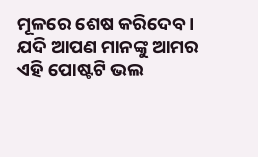ମୂଳରେ ଶେଷ କରିଦେବ । ଯଦି ଆପଣ ମାନଙ୍କୁ ଆମର ଏହି ପୋଷ୍ଟଟି ଭଲ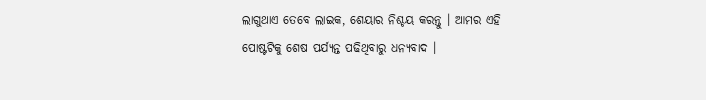ଲାଗୁଥାଏ ତେବେ ଲାଇକ, ଶେୟାର ନିଶ୍ଚୟ କରନ୍ତୁ । ଆମର ଏହି ପୋଷ୍ଟଟିକୁ ଶେଷ ପର୍ଯ୍ୟନ୍ତ ପଢିଥିବାରୁ ଧନ୍ୟବାଦ ।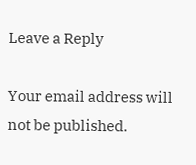Leave a Reply

Your email address will not be published.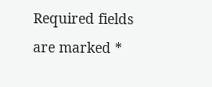Required fields are marked *